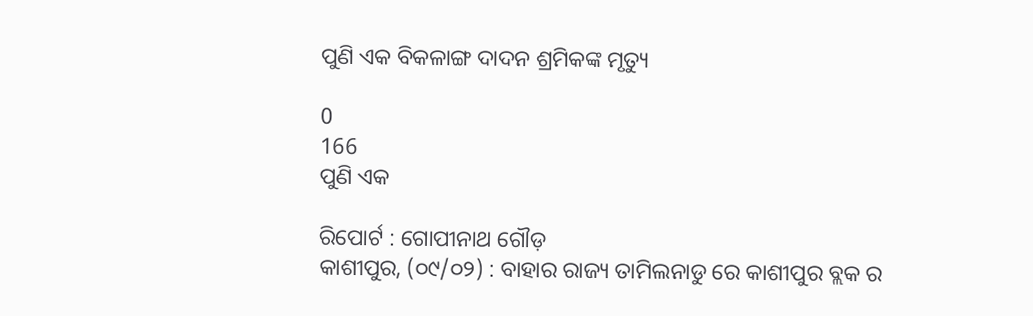ପୁଣି ଏକ ବିକଳାଙ୍ଗ ଦାଦନ ଶ୍ରମିକଙ୍କ ମୃତ୍ୟୁ

0
166
ପୁଣି ଏକ

ରିପୋର୍ଟ : ଗୋପୀନାଥ ଗୌଡ଼
କାଶୀପୁର, (୦୯/୦୨) : ବାହାର ରାଜ୍ୟ ତାମିଲନାଡୁ ରେ କାଶୀପୁର ବ୍ଲକ ର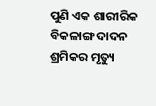ପୁଣି ଏକ ଶାରୀରିକ ବିକଳାଙ୍ଗ ଦାଦନ ଶ୍ରମିକର ମୃତ୍ୟୁ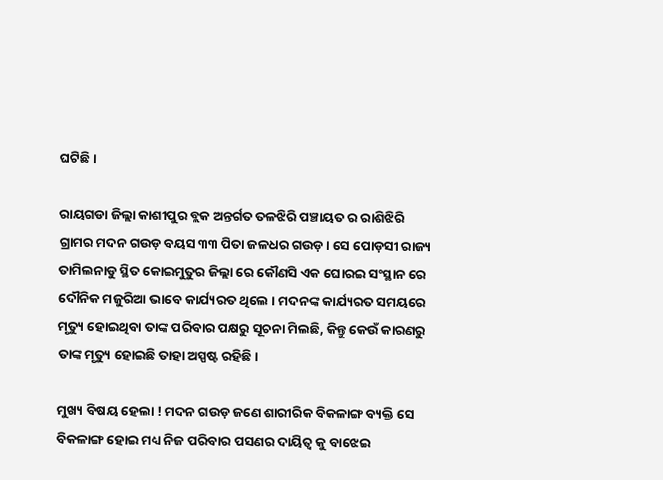ଘଟିଛି ।

ରାୟଗଡା ଜିଲ୍ଲା କାଶୀପୁର ବ୍ଲକ ଅନ୍ତର୍ଗତ ତଳଝିରି ପଞ୍ଚାୟତ ର ରାଶିଝିରି ଗ୍ରାମର ମଦନ ଗଉଡ଼ ବୟସ ୩୩ ପିତା ଜଳଧର ଗଉଡ଼। ସେ ପୋଡ଼ସୀ ରାଜ୍ୟ ତାମିଲନାଡୁ ସ୍ଥିତ କୋଇମୁତୁର ଜିଲ୍ଲା ରେ କୌଣସି ଏକ ଘୋରଇ ସଂସ୍ଥାନ ରେ ଦୌନିକ ମଜୁରିଆ ଭାବେ କାର୍ଯ୍ୟରତ ଥିଲେ । ମଦନଙ୍କ କାର୍ଯ୍ୟରତ ସମୟରେ ମୃତ୍ୟୁ ହୋଇଥିବା ତାଙ୍କ ପରିବାର ପକ୍ଷରୁ ସୂଚନା ମିଲଛି, କିନ୍ତୁ କେଉଁ କାରଣରୁ ତାଙ୍କ ମୃତ୍ୟୁ ହୋଇଛି ତାହା ଅସ୍ପଷ୍ଟ ରହିଛି।

ମୁଖ୍ୟ ବିଷୟ ହେଲା ! ମଦନ ଗଉଡ଼ ଜଣେ ଶାରୀରିକ ବିକଳାଙ୍ଗ ବ୍ୟକ୍ତି ସେ ବିକଳାଙ୍ଗ ହୋଇ ମଧ୍ୟ ନିଜ ପରିବାର ପସଣର ଦାୟିତ୍ୱ କୁ ବାଝେଇ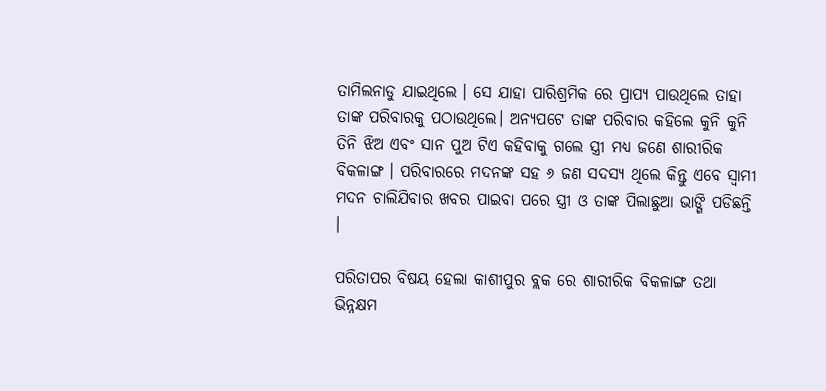ତାମିଲନାଡୁ ଯାଇଥିଲେ । ସେ ଯାହା ପାରିଶ୍ରମିକ ରେ ପ୍ରାପ୍ୟ ପାଉଥିଲେ ତାହା ତାଙ୍କ ପରିବାରକୁ ପଠାଉଥିଲେ। ଅନ୍ୟପଟେ ତାଙ୍କ ପରିବାର କହିଲେ କୁନି କୁନି ତିନି ଝିଅ ଏବଂ ସାନ ପୁଅ ଟିଏ କହିବାକୁ ଗଲେ ସ୍ତ୍ରୀ ମଧ୍ୟ ଜଣେ ଶାରୀରିକ ବିକଳାଙ୍ଗ । ପରିବାରରେ ମଦନଙ୍କ ସହ ୬ ଜଣ ସଦସ୍ୟ ଥିଲେ କିନ୍ତୁ ଏବେ ସ୍ୱାମୀ ମଦନ ଚାଲିଯିବାର ଖବର ପାଇବା ପରେ ସ୍ତ୍ରୀ ଓ ତାଙ୍କ ପିଲାଛୁଆ ଭାଙ୍ଗି ପଡିଛନ୍ତି ।

ପରିତାପର ବିଷୟ ହେଲା କାଶୀପୁର ବ୍ଲକ ରେ ଶାରୀରିକ ବିକଳାଙ୍ଗ ତଥା ଭିନ୍ନକ୍ଷମ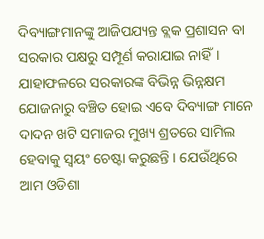ଦିବ୍ୟାଙ୍ଗମାନଙ୍କୁ ଆଜିପଯ୍ୟନ୍ତ ବ୍ଲକ ପ୍ରଶାସନ ବା ସରକାର ପକ୍ଷରୁ ସମ୍ପୂର୍ଣ କରାଯାଇ ନାହିଁ। ଯାହାଫଳରେ ସରକାରଙ୍କ ବିଭିନ୍ନ ଭିନ୍ନକ୍ଷମ ଯୋଜନାରୁ ବଞ୍ଚିତ ହୋଇ ଏବେ ଦିବ୍ୟାଙ୍ଗ ମାନେ ଦାଦନ ଖଟି ସମାଜର ମୁଖ୍ୟ ଶ୍ରତରେ ସାମିଲ ହେବାକୁ ସ୍ୱୟଂ ଚେଷ୍ଟା କରୁଛନ୍ତି । ଯେଉଁଥିରେ ଆମ ଓଡିଶା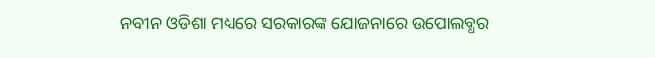ନବୀନ ଓଡିଶା ମଧ୍ୟରେ ସରକାରଙ୍କ ଯୋଜନାରେ ଉପୋଲବ୍ଧର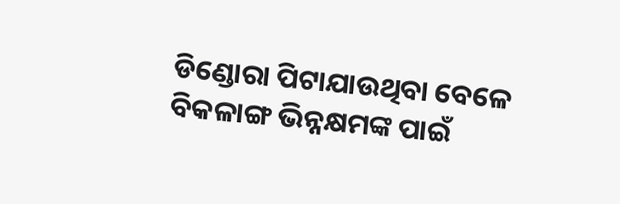ଡିଣ୍ଡୋରା ପିଟାଯାଉଥିବା ବେଳେ ବିକଳାଙ୍ଗ ଭିନ୍ନକ୍ଷମଙ୍କ ପାଇଁ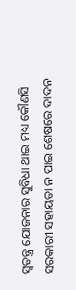ସ୍ୱତନ୍ତ୍ର ଯୋଜନାର ସୁବିଧା ଥାଇ ମଧ୍ୟ କୌଣସି ସରକାରୀ ସହାୟତା ନ ପାଇ ଶେଷରେ ଦାଦନ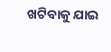ଖଟିବାକୁ ଯାଇ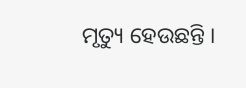ମୃତ୍ୟୁ ହେଉଛନ୍ତି ।